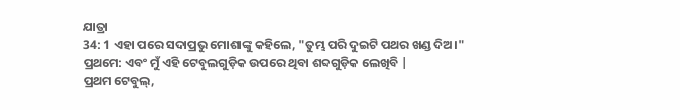ଯାତ୍ରା
34: 1 ଏହା ପରେ ସଦାପ୍ରଭୁ ମୋଶାଙ୍କୁ କହିଲେ, "ତୁମ୍ଭ ପରି ଦୁଇଟି ପଥର ଖଣ୍ଡ ଦିଅ।"
ପ୍ରଥମେ: ଏବଂ ମୁଁ ଏହି ଟେବୁଲଗୁଡ଼ିକ ଉପରେ ଥିବା ଶବ୍ଦଗୁଡ଼ିକ ଲେଖିବି |
ପ୍ରଥମ ଟେବୁଲ୍,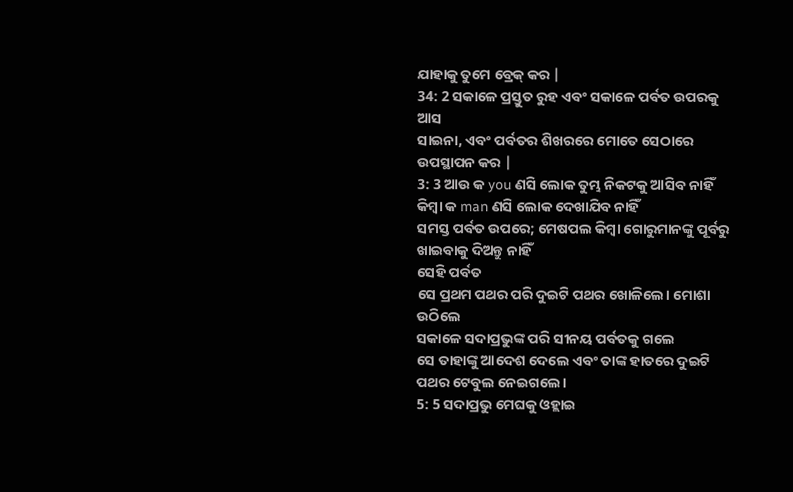ଯାହାକୁ ତୁମେ ବ୍ରେକ୍ କର |
34: 2 ସକାଳେ ପ୍ରସ୍ତୁତ ରୁହ ଏବଂ ସକାଳେ ପର୍ବତ ଉପରକୁ ଆସ
ସାଇନା, ଏବଂ ପର୍ବତର ଶିଖରରେ ମୋତେ ସେଠାରେ ଉପସ୍ଥାପନ କର |
3: 3 ଆଉ କ you ଣସି ଲୋକ ତୁମ୍ଭ ନିକଟକୁ ଆସିବ ନାହିଁ କିମ୍ବା କ man ଣସି ଲୋକ ଦେଖାଯିବ ନାହିଁ
ସମସ୍ତ ପର୍ବତ ଉପରେ; ମେଷପଲ କିମ୍ବା ଗୋରୁମାନଙ୍କୁ ପୂର୍ବରୁ ଖାଇବାକୁ ଦିଅନ୍ତୁ ନାହିଁ
ସେହି ପର୍ବତ
ସେ ପ୍ରଥମ ପଥର ପରି ଦୁଇଟି ପଥର ଖୋଳିଲେ। ମୋଶା ଉଠିଲେ
ସକାଳେ ସଦାପ୍ରଭୁଙ୍କ ପରି ସୀନୟ ପର୍ବତକୁ ଗଲେ
ସେ ତାହାଙ୍କୁ ଆଦେଶ ଦେଲେ ଏବଂ ତାଙ୍କ ହାତରେ ଦୁଇଟି ପଥର ଟେବୁଲ ନେଇଗଲେ।
5: 5 ସଦାପ୍ରଭୁ ମେଘକୁ ଓହ୍ଲାଇ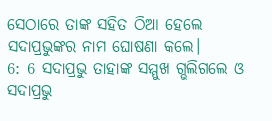ସେଠାରେ ତାଙ୍କ ସହିତ ଠିଆ ହେଲେ
ସଦାପ୍ରଭୁଙ୍କର ନାମ ଘୋଷଣା କଲେ।
6: 6 ସଦାପ୍ରଭୁ ତାହାଙ୍କ ସମ୍ମୁଖ ଗ୍ଭଲିଗଲେ ଓ ସଦାପ୍ରଭୁ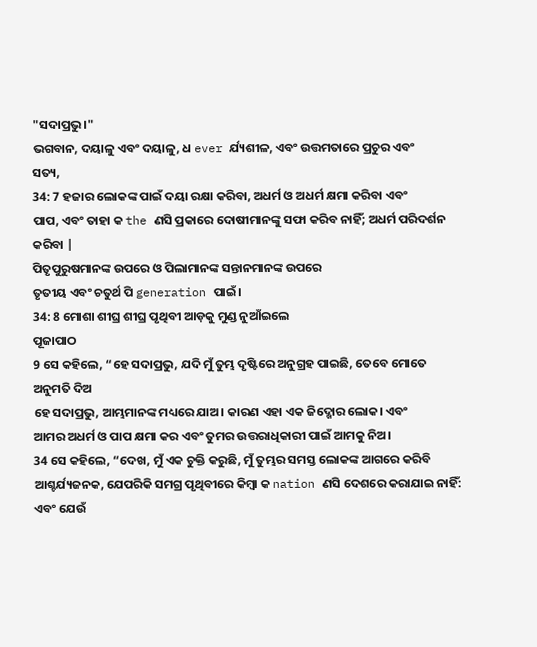"ସଦାପ୍ରଭୁ।"
ଭଗବାନ, ଦୟାଳୁ ଏବଂ ଦୟାଳୁ, ଧ ever ର୍ଯ୍ୟଶୀଳ, ଏବଂ ଉତ୍ତମତାରେ ପ୍ରଚୁର ଏବଂ
ସତ୍ୟ,
34: 7 ହଜାର ଲୋକଙ୍କ ପାଇଁ ଦୟା ରକ୍ଷା କରିବା, ଅଧର୍ମ ଓ ଅଧର୍ମ କ୍ଷମା କରିବା ଏବଂ
ପାପ, ଏବଂ ତାହା କ the ଣସି ପ୍ରକାରେ ଦୋଷୀମାନଙ୍କୁ ସଫା କରିବ ନାହିଁ; ଅଧର୍ମ ପରିଦର୍ଶନ କରିବା |
ପିତୃପୁରୁଷମାନଙ୍କ ଉପରେ ଓ ପିଲାମାନଙ୍କ ସନ୍ତାନମାନଙ୍କ ଉପରେ
ତୃତୀୟ ଏବଂ ଚତୁର୍ଥ ପି generation ପାଇଁ।
34: 8 ମୋଶା ଶୀଘ୍ର ଶୀଘ୍ର ପୃଥିବୀ ଆଡ଼କୁ ମୁଣ୍ଡ ନୁଆଁଇଲେ
ପୂଜାପାଠ
9 ସେ କହିଲେ, “ହେ ସଦାପ୍ରଭୁ, ଯଦି ମୁଁ ତୁମ୍ଭ ଦୃଷ୍ଟିରେ ଅନୁଗ୍ରହ ପାଇଛି, ତେବେ ମୋତେ ଅନୁମତି ଦିଅ
ହେ ସଦାପ୍ରଭୁ, ଆମ୍ଭମାନଙ୍କ ମଧ୍ୟରେ ଯାଅ। କାରଣ ଏହା ଏକ ଜିଦ୍ଖୋର ଲୋକ। ଏବଂ
ଆମର ଅଧର୍ମ ଓ ପାପ କ୍ଷମା କର ଏବଂ ତୁମର ଉତ୍ତରାଧିକାରୀ ପାଇଁ ଆମକୁ ନିଅ।
34 ସେ କହିଲେ, “ଦେଖ, ମୁଁ ଏକ ଚୁକ୍ତି କରୁଛି, ମୁଁ ତୁମ୍ଭର ସମସ୍ତ ଲୋକଙ୍କ ଆଗରେ କରିବି
ଆଶ୍ଚର୍ଯ୍ୟଜନକ, ଯେପରିକି ସମଗ୍ର ପୃଥିବୀରେ କିମ୍ବା କ nation ଣସି ଦେଶରେ କରାଯାଇ ନାହିଁ:
ଏବଂ ଯେଉଁ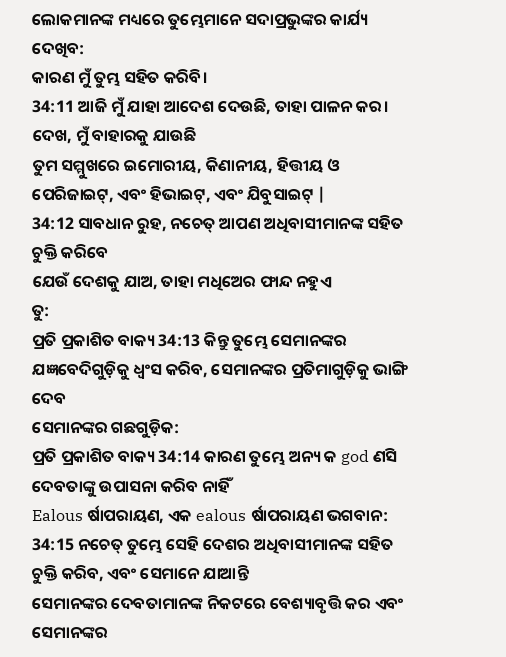ଲୋକମାନଙ୍କ ମଧ୍ୟରେ ତୁମ୍ଭେମାନେ ସଦାପ୍ରଭୁଙ୍କର କାର୍ଯ୍ୟ ଦେଖିବ:
କାରଣ ମୁଁ ତୁମ୍ଭ ସହିତ କରିବି।
34:11 ଆଜି ମୁଁ ଯାହା ଆଦେଶ ଦେଉଛି, ତାହା ପାଳନ କର। ଦେଖ, ମୁଁ ବାହାରକୁ ଯାଉଛି
ତୁମ ସମ୍ମୁଖରେ ଇମୋରୀୟ, କିଣାନୀୟ, ହିତ୍ତୀୟ ଓ
ପେରିଜାଇଟ୍, ଏବଂ ହିଭାଇଟ୍, ଏବଂ ଯିବୁସାଇଟ୍ |
34:12 ସାବଧାନ ରୁହ, ନଚେତ୍ ଆପଣ ଅଧିବାସୀମାନଙ୍କ ସହିତ ଚୁକ୍ତି କରିବେ
ଯେଉଁ ଦେଶକୁ ଯାଅ, ତାହା ମଧିଅେର ଫାନ୍ଦ ନହୁଏ
ତୁ:
ପ୍ରତି ପ୍ରକାଶିତ ବାକ୍ୟ 34:13 କିନ୍ତୁ ତୁମ୍ଭେ ସେମାନଙ୍କର ଯଜ୍ଞବେଦିଗୁଡ଼ିକୁ ଧ୍ୱଂସ କରିବ, ସେମାନଙ୍କର ପ୍ରତିମାଗୁଡ଼ିକୁ ଭାଙ୍ଗି ଦେବ
ସେମାନଙ୍କର ଗଛଗୁଡ଼ିକ:
ପ୍ରତି ପ୍ରକାଶିତ ବାକ୍ୟ 34:14 କାରଣ ତୁମ୍ଭେ ଅନ୍ୟ କ god ଣସି ଦେବତାଙ୍କୁ ଉପାସନା କରିବ ନାହିଁ
Ealous ର୍ଷାପରାୟଣ, ଏକ ealous ର୍ଷାପରାୟଣ ଭଗବାନ:
34:15 ନଚେତ୍ ତୁମ୍ଭେ ସେହି ଦେଶର ଅଧିବାସୀମାନଙ୍କ ସହିତ ଚୁକ୍ତି କରିବ, ଏବଂ ସେମାନେ ଯାଆନ୍ତି
ସେମାନଙ୍କର ଦେବତାମାନଙ୍କ ନିକଟରେ ବେଶ୍ୟାବୃତ୍ତି କର ଏବଂ ସେମାନଙ୍କର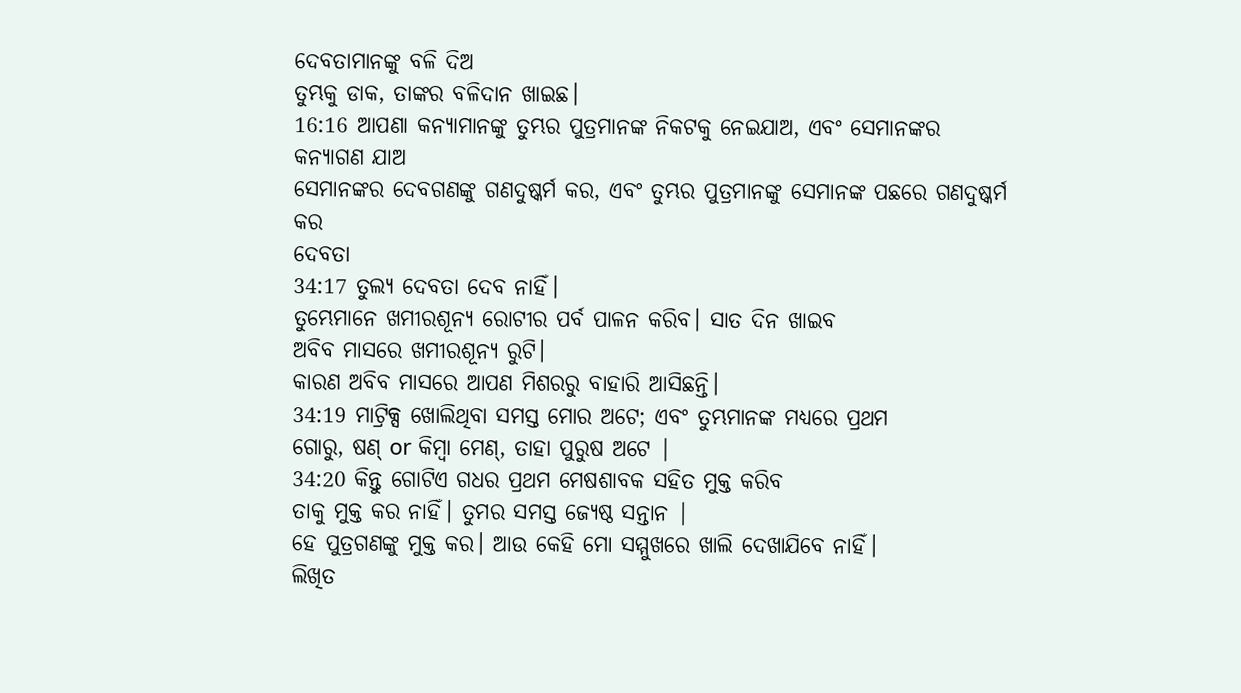ଦେବତାମାନଙ୍କୁ ବଳି ଦିଅ
ତୁମ୍ଭକୁ ଡାକ, ତାଙ୍କର ବଳିଦାନ ଖାଇଛ।
16:16 ଆପଣା କନ୍ୟାମାନଙ୍କୁ ତୁମ୍ଭର ପୁତ୍ରମାନଙ୍କ ନିକଟକୁ ନେଇଯାଅ, ଏବଂ ସେମାନଙ୍କର କନ୍ୟାଗଣ ଯାଅ
ସେମାନଙ୍କର ଦେବଗଣଙ୍କୁ ଗଣଦୁଷ୍କର୍ମ କର, ଏବଂ ତୁମ୍ଭର ପୁତ୍ରମାନଙ୍କୁ ସେମାନଙ୍କ ପଛରେ ଗଣଦୁଷ୍କର୍ମ କର
ଦେବତା
34:17 ତୁଲ୍ଯ ଦେବତା ଦେବ ନାହିଁ।
ତୁମ୍ଭେମାନେ ଖମୀରଶୂନ୍ୟ ରୋଟୀର ପର୍ବ ପାଳନ କରିବ। ସାତ ଦିନ ଖାଇବ
ଅବିବ ମାସରେ ଖମୀରଶୂନ୍ୟ ରୁଟି।
କାରଣ ଅବିବ ମାସରେ ଆପଣ ମିଶରରୁ ବାହାରି ଆସିଛନ୍ତି।
34:19 ମାଟ୍ରିକ୍ସ ଖୋଲିଥିବା ସମସ୍ତ ମୋର ଅଟେ; ଏବଂ ତୁମ୍ଭମାନଙ୍କ ମଧ୍ୟରେ ପ୍ରଥମ
ଗୋରୁ, ଷଣ୍ or କିମ୍ବା ମେଣ୍, ତାହା ପୁରୁଷ ଅଟେ |
34:20 କିନ୍ତୁ ଗୋଟିଏ ଗଧର ପ୍ରଥମ ମେଷଶାବକ ସହିତ ମୁକ୍ତ କରିବ
ତାକୁ ମୁକ୍ତ କର ନାହିଁ। ତୁମର ସମସ୍ତ ଜ୍ୟେଷ୍ଠ ସନ୍ତାନ |
ହେ ପୁତ୍ରଗଣଙ୍କୁ ମୁକ୍ତ କର। ଆଉ କେହି ମୋ ସମ୍ମୁଖରେ ଖାଲି ଦେଖାଯିବେ ନାହିଁ।
ଲିଖିତ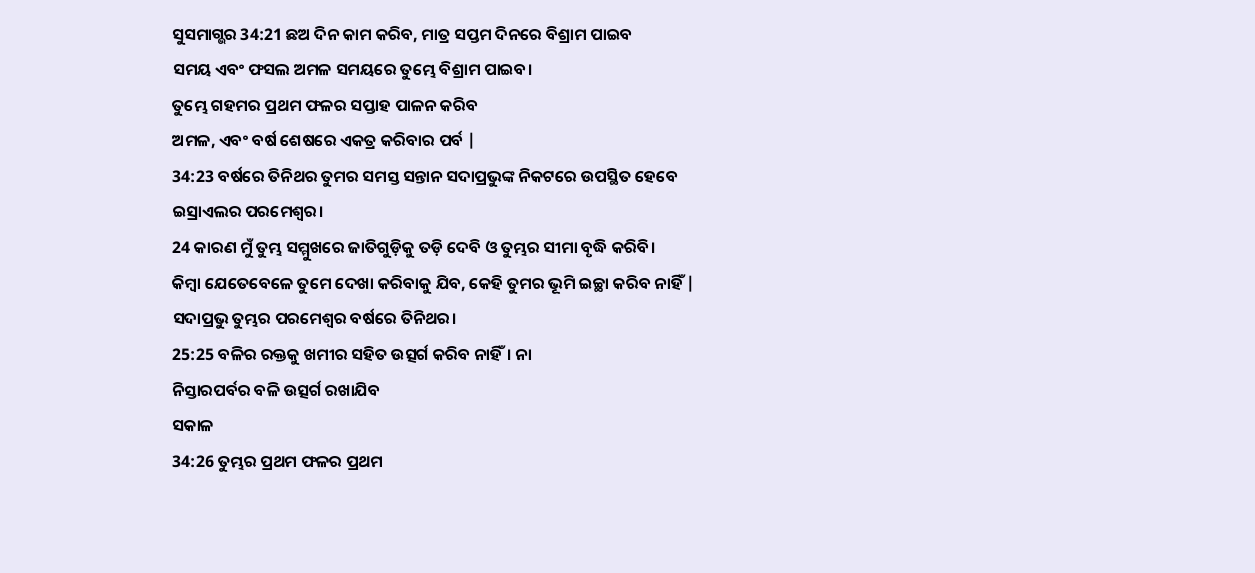ସୁସମାଗ୍ଭର 34:21 ଛଅ ଦିନ କାମ କରିବ, ମାତ୍ର ସପ୍ତମ ଦିନରେ ବିଶ୍ରାମ ପାଇବ
ସମୟ ଏବଂ ଫସଲ ଅମଳ ସମୟରେ ତୁମ୍ଭେ ବିଶ୍ରାମ ପାଇବ।
ତୁମ୍ଭେ ଗହମର ପ୍ରଥମ ଫଳର ସପ୍ତାହ ପାଳନ କରିବ
ଅମଳ, ଏବଂ ବର୍ଷ ଶେଷରେ ଏକତ୍ର କରିବାର ପର୍ବ |
34:23 ବର୍ଷରେ ତିନିଥର ତୁମର ସମସ୍ତ ସନ୍ତାନ ସଦାପ୍ରଭୁଙ୍କ ନିକଟରେ ଉପସ୍ଥିତ ହେବେ
ଇସ୍ରାଏଲର ପରମେଶ୍ୱର।
24 କାରଣ ମୁଁ ତୁମ୍ଭ ସମ୍ମୁଖରେ ଜାତିଗୁଡ଼ିକୁ ତଡ଼ି ଦେବି ଓ ତୁମ୍ଭର ସୀମା ବୃଦ୍ଧି କରିବି।
କିମ୍ବା ଯେତେବେଳେ ତୁମେ ଦେଖା କରିବାକୁ ଯିବ, କେହି ତୁମର ଭୂମି ଇଚ୍ଛା କରିବ ନାହିଁ |
ସଦାପ୍ରଭୁ ତୁମ୍ଭର ପରମେଶ୍ୱର ବର୍ଷରେ ତିନିଥର।
25:25 ବଳିର ରକ୍ତକୁ ଖମୀର ସହିତ ଉତ୍ସର୍ଗ କରିବ ନାହିଁ। ନା
ନିସ୍ତାରପର୍ବର ବଳି ଉତ୍ସର୍ଗ ରଖାଯିବ
ସକାଳ
34:26 ତୁମ୍ଭର ପ୍ରଥମ ଫଳର ପ୍ରଥମ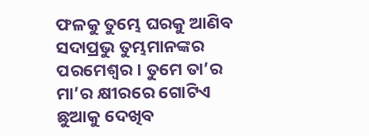ଫଳକୁ ତୁମ୍ଭେ ଘରକୁ ଆଣିବ
ସଦାପ୍ରଭୁ ତୁମ୍ଭମାନଙ୍କର ପରମେଶ୍ୱର। ତୁମେ ତା’ର ମା’ର କ୍ଷୀରରେ ଗୋଟିଏ ଛୁଆକୁ ଦେଖିବ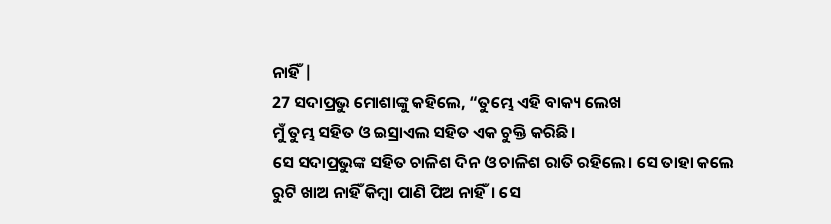ନାହିଁ |
27 ସଦାପ୍ରଭୁ ମୋଶାଙ୍କୁ କହିଲେ, “ତୁମ୍ଭେ ଏହି ବାକ୍ୟ ଲେଖ
ମୁଁ ତୁମ୍ଭ ସହିତ ଓ ଇସ୍ରାଏଲ ସହିତ ଏକ ଚୁକ୍ତି କରିଛି।
ସେ ସଦାପ୍ରଭୁଙ୍କ ସହିତ ଚାଳିଶ ଦିନ ଓ ଚାଳିଶ ରାତି ରହିଲେ। ସେ ତାହା କଲେ
ରୁଟି ଖାଅ ନାହିଁ କିମ୍ବା ପାଣି ପିଅ ନାହିଁ। ସେ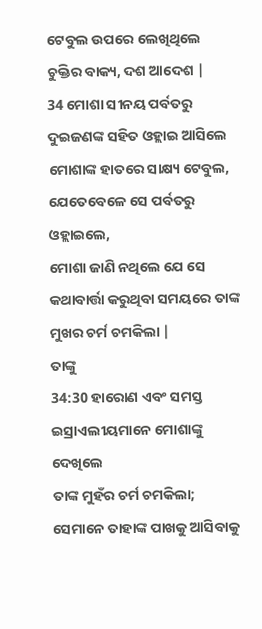ଟେବୁଲ ଉପରେ ଲେଖିଥିଲେ
ଚୁକ୍ତିର ବାକ୍ୟ, ଦଶ ଆଦେଶ |
34 ମୋଶା ସୀନୟ ପର୍ବତରୁ ଦୁଇଜଣଙ୍କ ସହିତ ଓହ୍ଲାଇ ଆସିଲେ
ମୋଶାଙ୍କ ହାତରେ ସାକ୍ଷ୍ୟ ଟେବୁଲ, ଯେତେବେଳେ ସେ ପର୍ବତରୁ ଓହ୍ଲାଇଲେ,
ମୋଶା ଜାଣି ନଥିଲେ ଯେ ସେ କଥାବାର୍ତ୍ତା କରୁଥିବା ସମୟରେ ତାଙ୍କ ମୁଖର ଚର୍ମ ଚମକିଲା |
ତାଙ୍କୁ
34:30 ହାରୋଣ ଏବଂ ସମସ୍ତ ଇସ୍ରାଏଲୀୟମାନେ ମୋଶାଙ୍କୁ ଦେଖିଲେ
ତାଙ୍କ ମୁହଁର ଚର୍ମ ଚମକିଲା; ସେମାନେ ତାହାଙ୍କ ପାଖକୁ ଆସିବାକୁ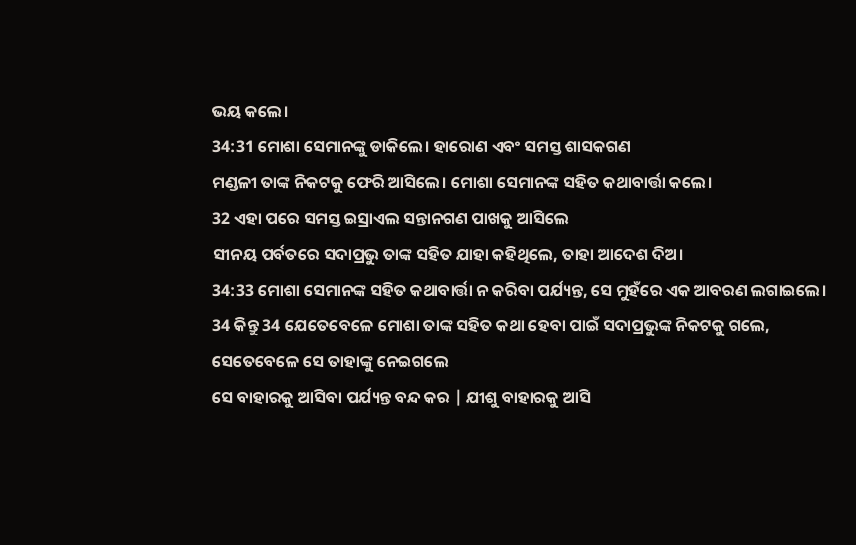ଭୟ କଲେ।
34:31 ମୋଶା ସେମାନଙ୍କୁ ଡାକିଲେ। ହାରୋଣ ଏବଂ ସମସ୍ତ ଶାସକଗଣ
ମଣ୍ଡଳୀ ତାଙ୍କ ନିକଟକୁ ଫେରି ଆସିଲେ। ମୋଶା ସେମାନଙ୍କ ସହିତ କଥାବାର୍ତ୍ତା କଲେ।
32 ଏହା ପରେ ସମସ୍ତ ଇସ୍ରାଏଲ ସନ୍ତାନଗଣ ପାଖକୁ ଆସିଲେ
ସୀନୟ ପର୍ବତରେ ସଦାପ୍ରଭୁ ତାଙ୍କ ସହିତ ଯାହା କହିଥିଲେ, ତାହା ଆଦେଶ ଦିଅ।
34:33 ମୋଶା ସେମାନଙ୍କ ସହିତ କଥାବାର୍ତ୍ତା ନ କରିବା ପର୍ଯ୍ୟନ୍ତ, ସେ ମୁହଁରେ ଏକ ଆବରଣ ଲଗାଇଲେ।
34 କିନ୍ତୁ 34 ଯେତେବେଳେ ମୋଶା ତାଙ୍କ ସହିତ କଥା ହେବା ପାଇଁ ସଦାପ୍ରଭୁଙ୍କ ନିକଟକୁ ଗଲେ, ସେତେବେଳେ ସେ ତାହାଙ୍କୁ ନେଇଗଲେ
ସେ ବାହାରକୁ ଆସିବା ପର୍ଯ୍ୟନ୍ତ ବନ୍ଦ କର | ଯୀଶୁ ବାହାରକୁ ଆସି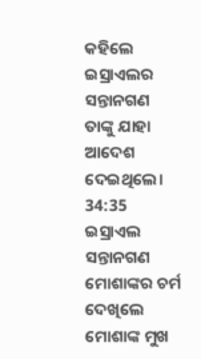କହିଲେ
ଇସ୍ରାଏଲର ସନ୍ତାନଗଣ ତାଙ୍କୁ ଯାହା ଆଦେଶ ଦେଇଥିଲେ।
34:35 ଇସ୍ରାଏଲ ସନ୍ତାନଗଣ ମୋଶାଙ୍କର ଚର୍ମ ଦେଖିଲେ
ମୋଶାଙ୍କ ମୁଖ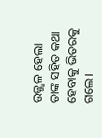ଉଜ୍ଜ୍ୱଳ ହେଲା
ତାଙ୍କ ସହିତ କଥା ହେବାକୁ ଭିତରକୁ ଗଲେ।